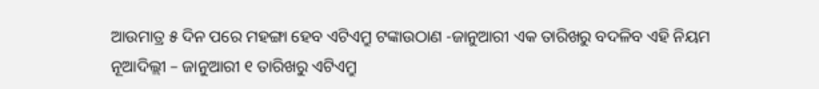ଆଉମାତ୍ର ୫ ଦିନ ପରେ ମହଙ୍ଗା ହେବ ଏଟିଏମ୍ରୁ ଟଙ୍କାଉଠାଣ -ଜାନୁଆରୀ ଏକ ତାରିଖରୁ ବଦଳିବ ଏହି ନିୟମ
ନୂଆଦିଲ୍ଲୀ – ଜାନୁଆରୀ ୧ ତାରିଖରୁ ଏଟିଏମ୍ରୁ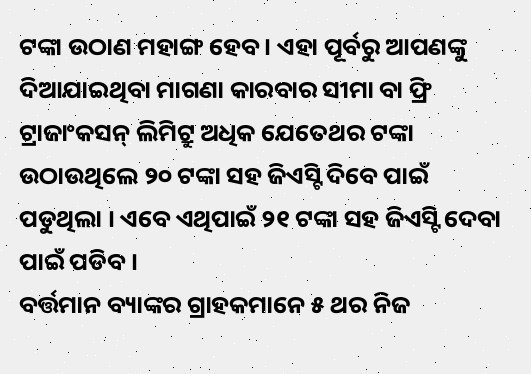ଟଙ୍କା ଉଠାଣ ମହାଙ୍ଗ ହେବ । ଏହା ପୂର୍ବରୁ ଆପଣଙ୍କୁ ଦିଆଯାଇଥିବା ମାଗଣା କାରବାର ସୀମା ବା ଫ୍ରି ଟ୍ରାଜାଂକସନ୍ ଲିମିଟ୍ରୁ ଅଧିକ ଯେତେଥର ଟଙ୍କା ଉଠାଉଥିଲେ ୨୦ ଟଙ୍କା ସହ ଜିଏସ୍ଟି ଦିବେ ପାଇଁ ପଡୁଥିଲା । ଏବେ ଏଥିପାଇଁ ୨୧ ଟଙ୍କା ସହ ଜିଏସ୍ଟି ଦେବା ପାଇଁ ପଡିବ ।
ବର୍ତ୍ତମାନ ବ୍ୟାଙ୍କର ଗ୍ରାହକମାନେ ୫ ଥର ନିଜ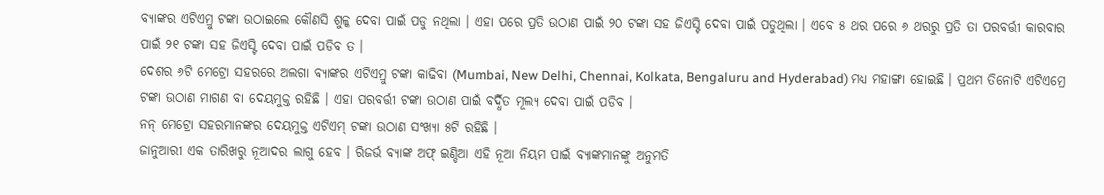ବ୍ୟାଙ୍କର ଏଟିଏମ୍ରୁ ଟଙ୍କା ଉଠାଇଲେ କୌଣସି ଶୁଳ୍କ ଦେବା ପାଇଁ ପଡୁ ନଥିଲା । ଏହା ପରେ ପ୍ରତି ଉଠାଣ ପାଇଁ ୨୦ ଟଙ୍କା ସହ ଜିଏସ୍ଟି ଦେବା ପାଇଁ ପଡୁଥିଲା । ଏବେ ୫ ଥର ପରେ ୬ ଥରରୁ ପ୍ରତି ତା ପରବର୍ତ୍ତୀ କାରବାର ପାଇଁ ୨୧ ଟଙ୍କା ସହ ଜିଏସ୍ଟି ଦେବା ପାଇଁ ପଡିବ ତ ।
ଦେଶର ୬ଟି ମେଟ୍ରୋ ସହରରେ ଅଲଗା ବ୍ୟାଙ୍କର ଏଟିଏମ୍ରୁ ଟଙ୍କା କାଢିବା (Mumbai, New Delhi, Chennai, Kolkata, Bengaluru and Hyderabad) ମଧ୍ୟ ମହାଙ୍ଗା ହୋଇଛି । ପ୍ରଥମ ତିନୋଟି ଏଟିଏମ୍ରେ ଟଙ୍କା ଉଠାଣ ମାଗଣ ବା ଦେୟମୁକ୍ତ ରହିଛି । ଏହା ପରବର୍ତ୍ତୀ ଟଙ୍କା ଉଠାଣ ପାଇଁ ବର୍ଦ୍ଧିତ ମୂଲ୍ୟ ଦେବା ପାଇଁ ପଡିବ ।
ନନ୍ ମେଟ୍ରୋ ସହରମାନଙ୍କର ଦେୟମୁକ୍ତ ଏଟିଏମ୍ ଟଙ୍କା ଉଠାଣ ସଂଖ୍ୟା ୫ଟି ରହିଛି ।
ଜାନୁଆରୀ ଏକ ତାରିଖରୁ ନୂଆଦର ଲାଗୁ ହେବ । ରିଜର୍ଭ ବ୍ୟାଙ୍କ ଅଫ୍ ଇଣ୍ଡିଆ ଏହି ନୂଆ ନିୟମ ପାଇଁ ବ୍ୟାଙ୍କମାନଙ୍କୁ ଅନୁମତି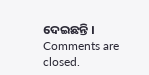ଦେଇଛନ୍ତି ।
Comments are closed.